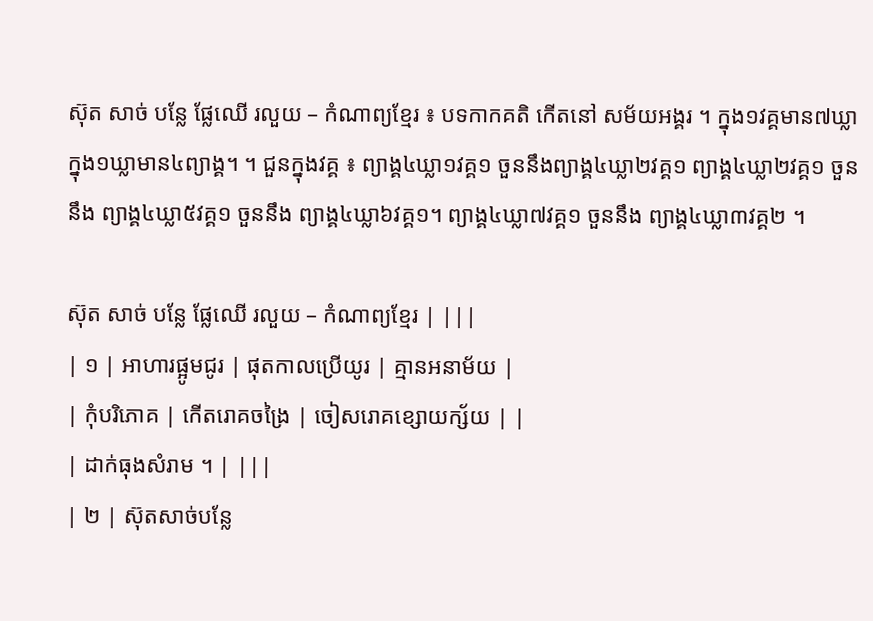ស៊ុត សាច់ បន្លែ ផ្លែឈើ រលួយ – កំណាព្យខ្មែរ ៖ បទកាកគតិ កើតនៅ សម័យអង្គរ ។ ក្នុង១វគ្គមាន៧ឃ្លា ក្នុង១ឃ្លាមាន៤ព្យាង្គ។ ។ ជួនក្នុងវគ្គ ៖ ព្យាង្គ៤ឃ្លា១វគ្គ១ ចួននឹងព្យាង្គ៤ឃ្លា២វគ្គ១ ព្យាង្គ៤ឃ្លា២វគ្គ១ ចួននឹង ព្យាង្គ៤ឃ្លា៥វគ្គ១ ចួននឹង ព្យាង្គ៤ឃ្លា៦វគ្គ១។ ព្យាង្គ៤ឃ្លា៧វគ្គ១ ចួននឹង ព្យាង្គ៤ឃ្លា៣វគ្គ២ ។

ស៊ុត សាច់ បន្លែ ផ្លែឈើ រលួយ – កំណាព្យខ្មែរ | |||
| ១ | អាហារផ្អូមជូរ | ផុតកាលប្រើយូរ | គ្មានអនាម័យ |
| កុំបរិភោគ | កើតរោគចង្រៃ | ចៀសរោគខ្សោយក្ស័យ | |
| ដាក់ធុងសំរាម ។ | |||
| ២ | ស៊ុតសាច់បន្លែ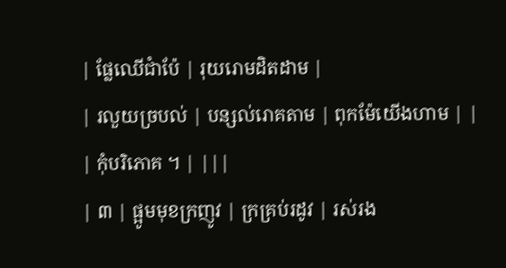| ផ្លែឈើជាំប៉ែ | រុយរោមដិតដាម |
| រលួយច្របល់ | បន្សល់រោគតាម | ពុកម៉ែយើងហាម | |
| កុំបរិភោគ ។ | |||
| ៣ | ផ្អូមមុខក្រញូវ | ក្រគ្រប់រដូវ | រស់រង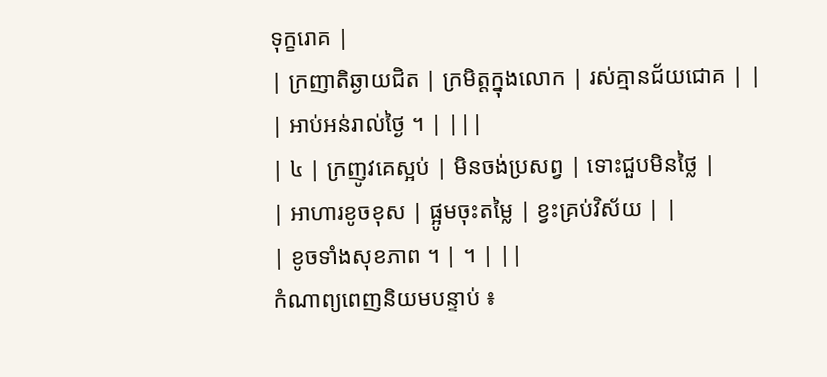ទុក្ខរោគ |
| ក្រញាតិឆ្ងាយជិត | ក្រមិត្តក្នុងលោក | រស់គ្មានជ័យជោគ | |
| អាប់អន់រាល់ថ្ងៃ ។ | |||
| ៤ | ក្រញូវគេស្អប់ | មិនចង់ប្រសព្វ | ទោះជួបមិនថ្លៃ |
| អាហារខូចខុស | ផ្អូមចុះតម្លៃ | ខ្វះគ្រប់វិស័យ | |
| ខូចទាំងសុខភាព ។ | ។ | ||
កំណាព្យពេញនិយមបន្ទាប់ ៖